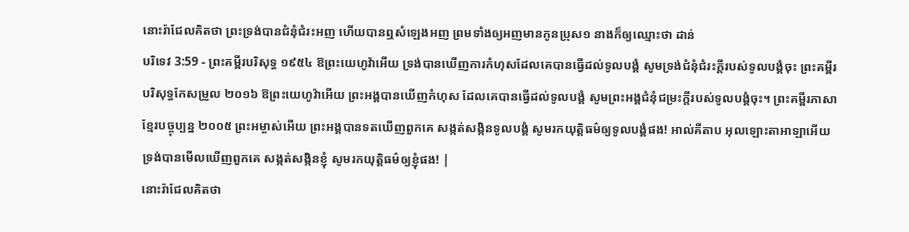នោះរ៉ាជែលគិតថា ព្រះទ្រង់បានជំនុំជំរះអញ ហើយបានឮសំឡេងអញ ព្រមទាំងឲ្យអញមានកូនប្រុស១ នាងក៏ឲ្យឈ្មោះថា ដាន់
បរិទេវ 3:59 - ព្រះគម្ពីរបរិសុទ្ធ ១៩៥៤ ឱព្រះយេហូវ៉ាអើយ ទ្រង់បានឃើញការកំហុសដែលគេបានធ្វើដល់ទូលបង្គំ សូមទ្រង់ជំនុំជំរះក្តីរបស់ទូលបង្គំចុះ ព្រះគម្ពីរបរិសុទ្ធកែសម្រួល ២០១៦ ឱព្រះយេហូវ៉ាអើយ ព្រះអង្គបានឃើញកំហុស ដែលគេបានធ្វើដល់ទូលបង្គំ សូមព្រះអង្គជំនុំជម្រះក្តីរបស់ទូលបង្គំចុះ។ ព្រះគម្ពីរភាសាខ្មែរបច្ចុប្បន្ន ២០០៥ ព្រះអម្ចាស់អើយ ព្រះអង្គបានទតឃើញពួកគេ សង្កត់សង្កិនទូលបង្គំ សូមរកយុត្តិធម៌ឲ្យទូលបង្គំផង! អាល់គីតាប អុលឡោះតាអាឡាអើយ ទ្រង់បានមើលឃើញពួកគេ សង្កត់សង្កិនខ្ញុំ សូមរកយុត្តិធម៌ឲ្យខ្ញុំផង! |
នោះរ៉ាជែលគិតថា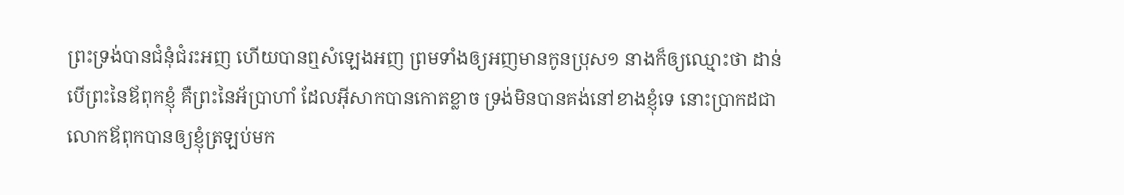ព្រះទ្រង់បានជំនុំជំរះអញ ហើយបានឮសំឡេងអញ ព្រមទាំងឲ្យអញមានកូនប្រុស១ នាងក៏ឲ្យឈ្មោះថា ដាន់
បើព្រះនៃឪពុកខ្ញុំ គឺព្រះនៃអ័ប្រាហាំ ដែលអ៊ីសាកបានកោតខ្លាច ទ្រង់មិនបានគង់នៅខាងខ្ញុំទេ នោះប្រាកដជាលោកឪពុកបានឲ្យខ្ញុំត្រឡប់មក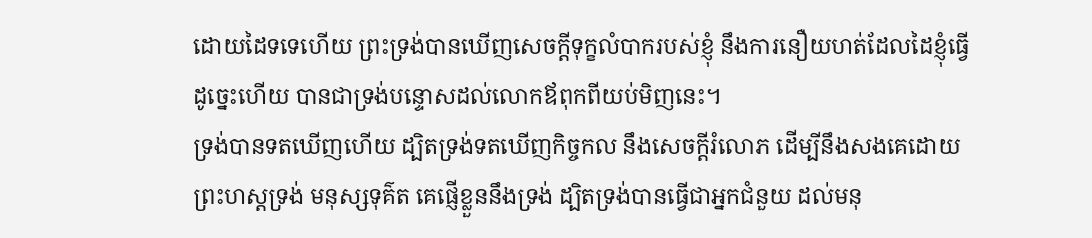ដោយដៃទទេហើយ ព្រះទ្រង់បានឃើញសេចក្ដីទុក្ខលំបាករបស់ខ្ញុំ នឹងការនឿយហត់ដែលដៃខ្ញុំធ្វើ ដូច្នេះហើយ បានជាទ្រង់បន្ទោសដល់លោកឪពុកពីយប់មិញនេះ។
ទ្រង់បានទតឃើញហើយ ដ្បិតទ្រង់ទតឃើញកិច្ចកល នឹងសេចក្ដីរំលោភ ដើម្បីនឹងសងគេដោយព្រះហស្តទ្រង់ មនុស្សទុគ៌ត គេផ្ញើខ្លួននឹងទ្រង់ ដ្បិតទ្រង់បានធ្វើជាអ្នកជំនួយ ដល់មនុ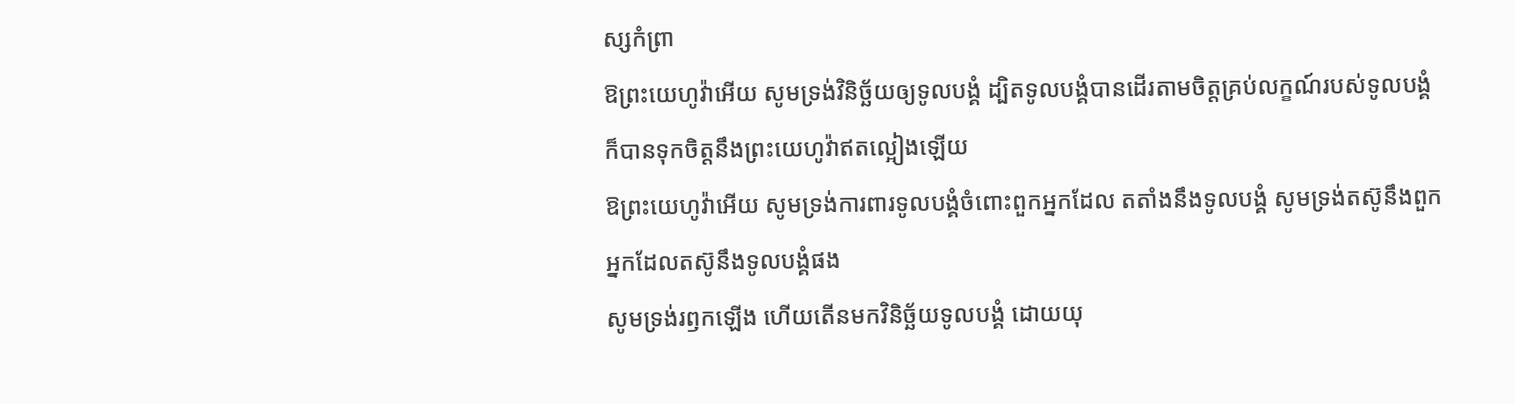ស្សកំព្រា
ឱព្រះយេហូវ៉ាអើយ សូមទ្រង់វិនិច្ឆ័យឲ្យទូលបង្គំ ដ្បិតទូលបង្គំបានដើរតាមចិត្តគ្រប់លក្ខណ៍របស់ទូលបង្គំ ក៏បានទុកចិត្តនឹងព្រះយេហូវ៉ាឥតល្អៀងឡើយ
ឱព្រះយេហូវ៉ាអើយ សូមទ្រង់ការពារទូលបង្គំចំពោះពួកអ្នកដែល តតាំងនឹងទូលបង្គំ សូមទ្រង់តស៊ូនឹងពួកអ្នកដែលតស៊ូនឹងទូលបង្គំផង
សូមទ្រង់រឭកឡើង ហើយតើនមកវិនិច្ឆ័យទូលបង្គំ ដោយយុ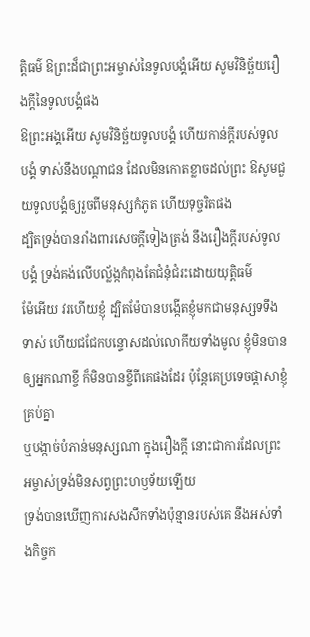ត្តិធម៌ ឱព្រះដ៏ជាព្រះអម្ចាស់នៃទូលបង្គំអើយ សូមវិនិច្ឆ័យរឿងក្តីនៃទូលបង្គំផង
ឱព្រះអង្គអើយ សូមវិនិច្ឆ័យទូលបង្គំ ហើយកាន់ក្តីរបស់ទូលបង្គំ ទាស់នឹងបណ្តាជន ដែលមិនកោតខ្លាចដល់ព្រះ ឱសូមជួយទូលបង្គំឲ្យរួចពីមនុស្សកំភូត ហើយទុច្ចរិតផង
ដ្បិតទ្រង់បានរាំងពារសេចក្ដីទៀងត្រង់ នឹងរឿងក្តីរបស់ទូលបង្គំ ទ្រង់គង់លើបល្ល័ង្កកំពុងតែជំនុំជំរះដោយយុត្តិធម៌
ម៉ែអើយ វរហើយខ្ញុំ ដ្បិតម៉ែបានបង្កើតខ្ញុំមកជាមនុស្សទទឹងទាស់ ហើយជជែកបន្ទោសដល់លោកីយទាំងមូល ខ្ញុំមិនបានឲ្យអ្នកណាខ្ចី ក៏មិនបានខ្ចីពីគេផងដែរ ប៉ុន្តែគេប្រទេចផ្តាសាខ្ញុំគ្រប់គ្នា
ឬបង្កាច់បំភាន់មនុស្សណា ក្នុងរឿងក្តី នោះជាការដែលព្រះអម្ចាស់ទ្រង់មិនសព្វព្រះហឫទ័យឡើយ
ទ្រង់បានឃើញការសងសឹកទាំងប៉ុន្មានរបស់គេ នឹងអស់ទាំងកិច្ចក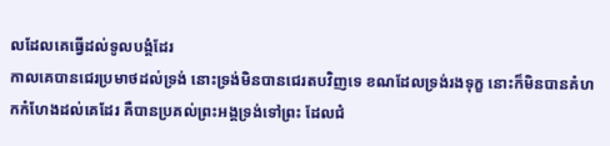លដែលគេធ្វើដល់ទូលបង្គំដែរ
កាលគេបានជេរប្រមាថដល់ទ្រង់ នោះទ្រង់មិនបានជេរតបវិញទេ ខណដែលទ្រង់រងទុក្ខ នោះក៏មិនបានគំហកកំហែងដល់គេដែរ គឺបានប្រគល់ព្រះអង្គទ្រង់ទៅព្រះ ដែលជំ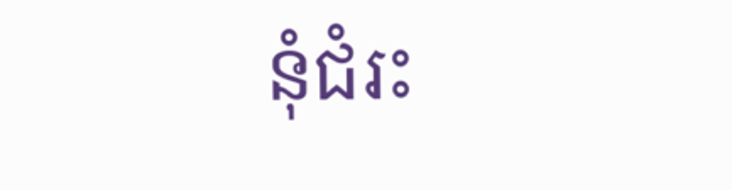នុំជំរះ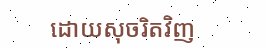ដោយសុចរិតវិញ